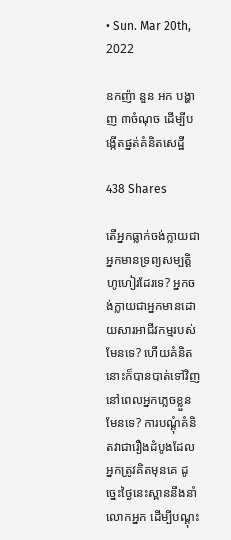• Sun. Mar 20th, 2022

ឧកញ៉ា នួន អក បង្ហាញ ៣ចំណុច ដើម្បីបង្កើតផ្នត់គំនិតសេដ្ឋី

438 Shares

តើអ្នកធ្លាក់ចង់ក្លាយជាអ្នកមានទ្រព្យសម្បត្តិហូហៀរដែរទេ? អ្នកចង់ក្លាយជាអ្នកមានដោយសារអាជីវកម្មរបស់មែនទេ? ហើយគំនិតនោះក៏បានបាត់ទៅវិញ នៅពេលអ្នកភ្លេចខ្លួនមែនទេ? ការបណ្ដុំគំនិតវាជារឿងដំបូងដែលអ្នកត្រូវគិតមុនគេ ដូច្នេះថ្ងៃនេះស្ពាននឹងនាំលោកអ្នក ដើម្បីបណ្ដុះ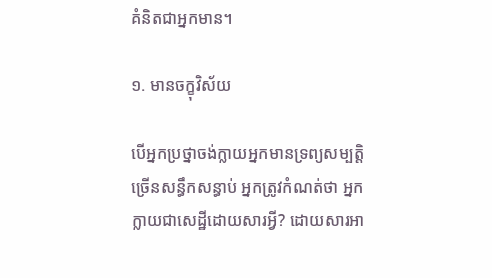គំនិតជាអ្នកមាន។

១. មានចក្ខុវិស័យ

បើអ្នកប្រថ្នាចង់ក្លាយអ្នកមានទ្រព្យសម្បត្តិច្រើនសន្ធឹកសន្ធាប់ អ្នកត្រូវកំណត់ថា អ្នកក្លាយជាសេដ្ឋីដោយសារអ្វី? ដោយសារអា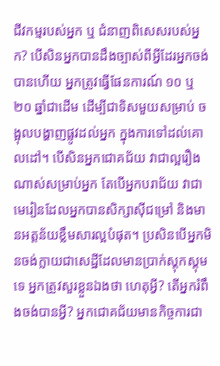ជីវកម្មរបស់អ្នក ឬ ជំនាញពិសេសរបស់អ្នក? បើសិនអ្នកបានដឹងច្បាស់ពីអ្វីដែរអ្នកចង់បានហើយ អ្នកត្រូវធ្វើផែនការណ៍ ១០ ឬ ២០ ឆ្នាំជាដើម ដើម្បីជាទិសមួយសម្រាប់ ចង្អុលបង្ហាញផ្លូវដល់អ្នក ក្នុងការទៅដល់គោលដៅ។ បើសិនអ្នកជោគជ័យ វាជាល្អរឿងណាស់សម្រាប់អ្នក តែបើអ្នកបរាជ័យ វាជាមេរៀនដែលអ្នកបានសិក្សាស៊ីជម្រៅ និងមានអត្តន័យខ្លឹមសារល្អបំផុត។ ប្រសិនបើអ្នកមិនចង់ក្លាយជាសេដ្ឋីដែលមានប្រាក់ស្តុកស្តុមទេ អ្នកត្រូវសួរខ្លួនឯងថា ហេតុអ្វី? តើអ្នករំពឹងចង់បានអ្វី? អ្នកជោគជ័យមានកិច្ចការជា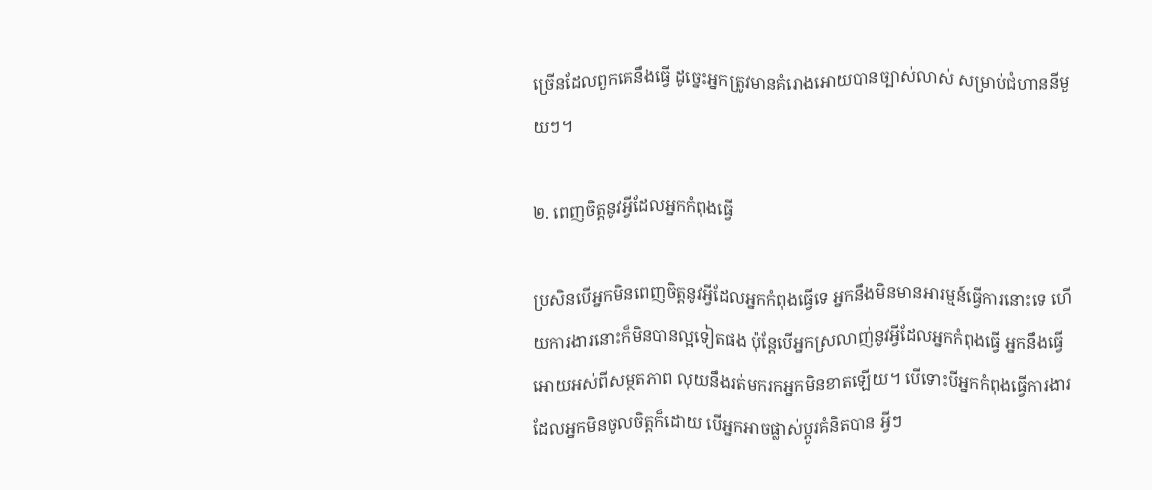ច្រើនដែលពួកគេនឹងធ្វើ ដូច្នេះអ្នកត្រូវមានគំរោងអោយបានច្បាស់លាស់ សម្រាប់ជំហាននីមួយៗ។

២. ពេញចិត្តនូវអ្វីដែលអ្នកកំពុងធ្វើ

ប្រសិនបើអ្នកមិនពេញចិត្តនូវអ្វីដែលអ្នកកំពុងធ្វើទេ អ្នកនឹងមិនមានអារម្មន៍ធ្វើការនោះទេ ហើយការងារនោះក៏មិនបានល្អទៀតផង ប៉ុន្តែបើអ្នកស្រលាញ់នូវអ្វីដែលអ្នកកំពុងធ្វើ អ្នកនឹងធ្វើអោយអស់ពីសម្ថតភាព លុយនឹងរត់មករកអ្នកមិនខាតឡើយ។ បើទោះបីអ្នកកំពុងធ្វើការងារដែលអ្នកមិនចូលចិត្តក៏ដោយ បើអ្នកអាចផ្លាស់ប្ដូរគំនិតបាន អ្វីៗ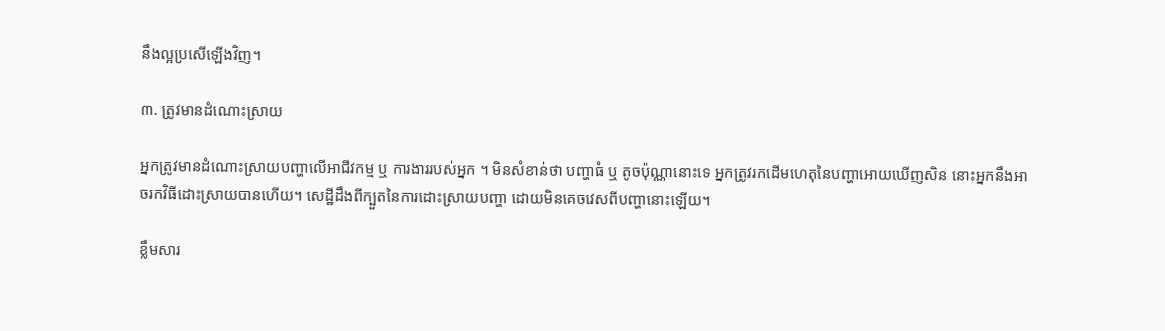នឹងល្អប្រសើឡើងវិញ។

៣. ត្រូវមានដំណោះស្រាយ

អ្នកត្រូវមានដំណោះស្រាយបញ្ហាលើអាជីវកម្ម ឬ ការងាររបស់អ្នក ។ មិនសំខាន់ថា បញ្ហាធំ ឬ តូចប៉ុណ្ណានោះទេ អ្នកត្រូវរកដើមហេតុនៃបញ្ហាអោយឃើញសិន នោះអ្នកនឹងអាចរកវិធីដោះស្រាយបានហើយ។ សេដ្ឋីដឹងពីក្បួតនៃការដោះស្រាយបញ្ហា ដោយមិនគេចវេសពីបញ្ហានោះឡើយ។

ខ្លឹមសារ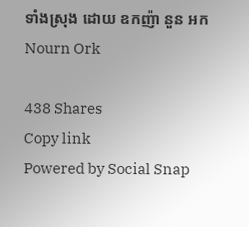ទាំងស្រុង ដោយ ឧកញ៉ា នួន អក Nourn Ork

438 Shares
Copy link
Powered by Social Snap